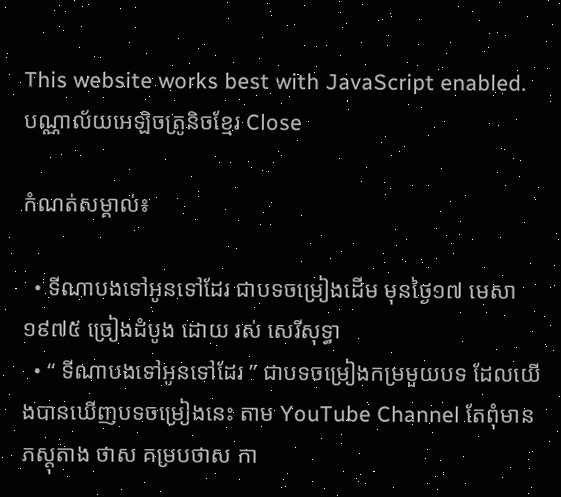This website works best with JavaScript enabled.
បណ្ណាល័យអេឡិចត្រូនិចខ្មែរ Close

កំណត់សម្គាល់៖

  • ទីណាបងទៅអូនទៅដែរ‌ ជាបទចម្រៀងដេីម មុនថ្ងៃ១៧ មេសា ១៩៧៥ ច្រៀងដំបូង ដោយ រស់ សេរីសុទ្ធា
  • “ ទីណាបងទៅអូនទៅដែរ‌ ” ជាបទចម្រៀងកម្រមួយបទ ដែលយើងបានឃើញបទចម្រៀងនេះ តាម YouTube Channel តែពុំមានភស្តុតាង ថាស គម្របថាស កា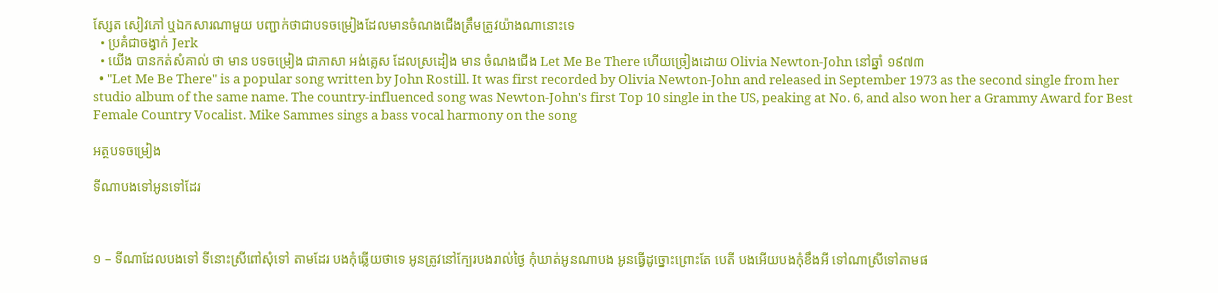ស្សែត សៀវភៅ ឬឯកសារណាមួយ បញ្ជាក់ថាជាបទចម្រៀងដែលមានចំណងជើងត្រឹមត្រូវយ៉ាងណានោះទេ
  • ប្រគំជាចង្វាក់ Jerk
  • យើង បានកត់សំគាល់ ថា មាន បទចម្រៀង ជាភាសា អង់គ្លេស ដែលស្រដៀង មាន ចំណងជើង Let Me Be There ហើយច្រៀងដោយ Olivia Newton-John នៅឆ្នាំ ១៩៧៣
  • "Let Me Be There" is a popular song written by John Rostill. It was first recorded by Olivia Newton-John and released in September 1973 as the second single from her studio album of the same name. The country-influenced song was Newton-John's first Top 10 single in the US, peaking at No. 6, and also won her a Grammy Award for Best Female Country Vocalist. Mike Sammes sings a bass vocal harmony on the song

អត្ថបទចម្រៀង

ទីណាបងទៅអូនទៅដែរ‌



១ – ទីណាដែលបងទៅ ទីនោះស្រីពៅសុំទៅ តាមដែរ បងកុំឆ្លើយថាទេ អូនត្រូវនៅក្បែរបងរាល់ថ្ងៃ កុំឃាត់អូនណាបង អូនធ្វើដូច្នោះព្រោះតែ បេតី បងអើយបងកុំខឹងអី ទៅណាស្រីទៅតាមផ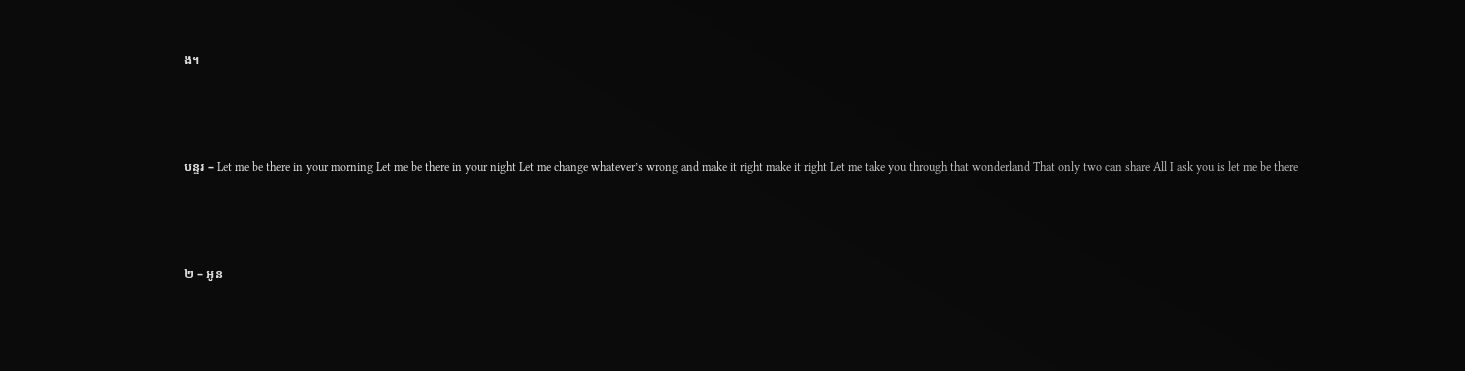ង។



បន្ទរ – Let me be there in your morning Let me be there in your night Let me change whatever’s wrong and make it right make it right Let me take you through that wonderland That only two can share All I ask you is let me be there



២ – អូន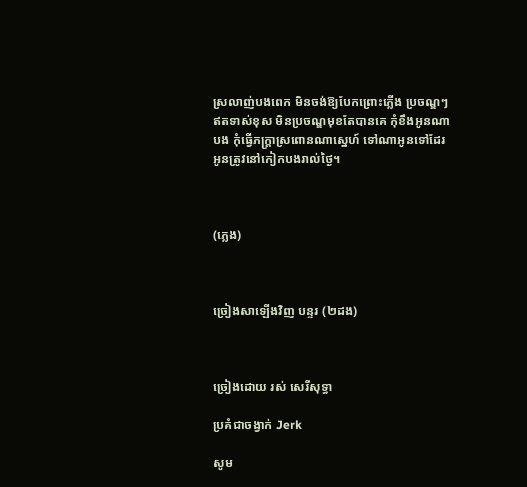ស្រលាញ់បងពេក មិនចង់ឱ្យបែកព្រោះភ្លើង ប្រចណ្ឌៗ ឥតទាស់ខុស មិនប្រចណ្ឌមុខតែបានគេ កុំខឹងអូនណាបង កុំធ្វើភក្រ្តាស្រពោនណាស្នេហ៍ ទៅណាអូនទៅដែរ អូនត្រូវនៅកៀកបងរាល់ថ្ងៃ។



(ភ្លេង)



ច្រៀងសាឡើងវិញ បន្ទរ (២ដង)



ច្រៀងដោយ រស់ សេរីសុទ្ធា

ប្រគំជាចង្វាក់ Jerk

សូម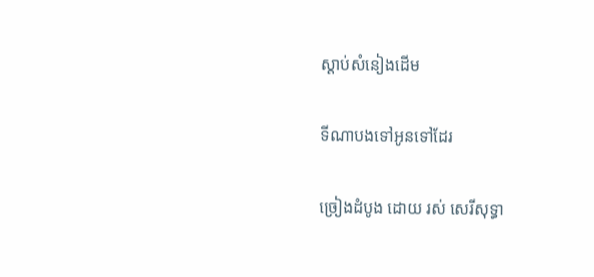ស្ដាប់សំនៀងដើម

ទីណាបងទៅអូនទៅដែរ‌

ច្រៀងដំបូង ដោយ រស់ សេរីសុទ្ធា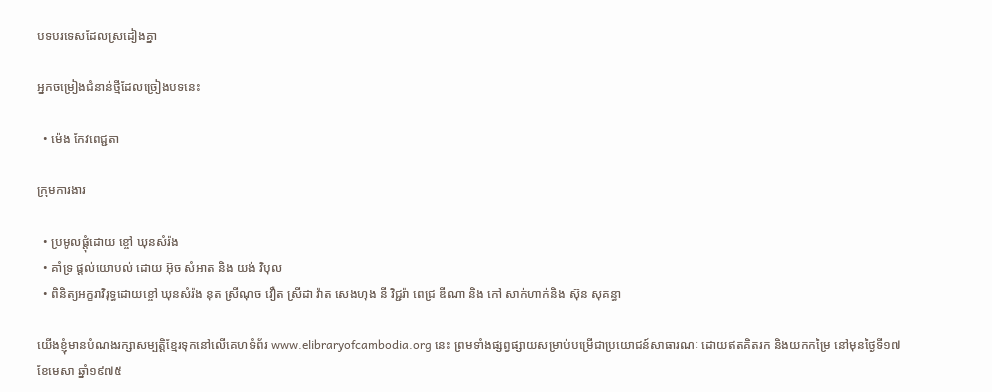បទបរទេសដែលស្រដៀងគ្នា

អ្នកចម្រៀងជំនាន់ថ្មីដែលច្រៀងបទនេះ

  • ម៉េង កែវពេជ្ជតា

ក្រុមការងារ

  • ប្រមូលផ្តុំដោយ ខ្ចៅ ឃុនសំរ៉ង
  • គាំទ្រ ផ្ដល់យោបល់ ដោយ អ៊ុច សំអាត និង យង់ វិបុល
  • ពិនិត្យអក្ខរាវិរុទ្ធដោយខ្ចៅ ឃុនសំរ៉ង នុត ស្រីណុច វឿត ស្រីដា វ៉ាត សេងហុង នី វិជ្ជរ៉ា ពេជ្រ ឌីណា និង កៅ សាក់ហាក់និង ស៊ុន សុគន្ធា

យើងខ្ញុំមានបំណងរក្សាសម្បត្តិខ្មែរទុកនៅលើគេហទំព័រ www.elibraryofcambodia.org នេះ ព្រមទាំងផ្សព្វផ្សាយសម្រាប់បម្រើជាប្រយោជន៍សាធារណៈ ដោយឥតគិតរក និងយកកម្រៃ នៅមុនថ្ងៃទី១៧ ខែមេសា ឆ្នាំ១៩៧៥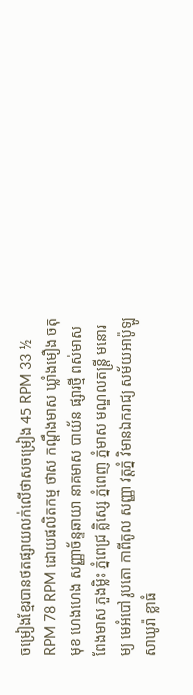ចម្រៀងខ្មែរបានថតផ្សាយលក់លើថាសចម្រៀង 45 RPM 33 ½ RPM 78 RPM ដោយផលិតកម្ម ថាស កណ្ដឹងមាស ឃ្លាំងមឿង ចតុមុខ ហេងហេង សញ្ញាច័ន្ទឆាយា នាគមាស បាយ័ន ផ្សារថ្មី ពស់មាស ពែងមាស ភួងម្លិះ ភ្នំពេជ្រ គ្លិស្សេ ភ្នំពេញ ភ្នំមាស មណ្ឌលតន្រ្តី មនោរម្យ មេអំបៅ រូបតោ កាពីតូល សញ្ញា វត្តភ្នំ វិមានឯករាជ្យ សម័យអាប៉ូឡូ  សាឃូរ៉ា ខ្លាធំ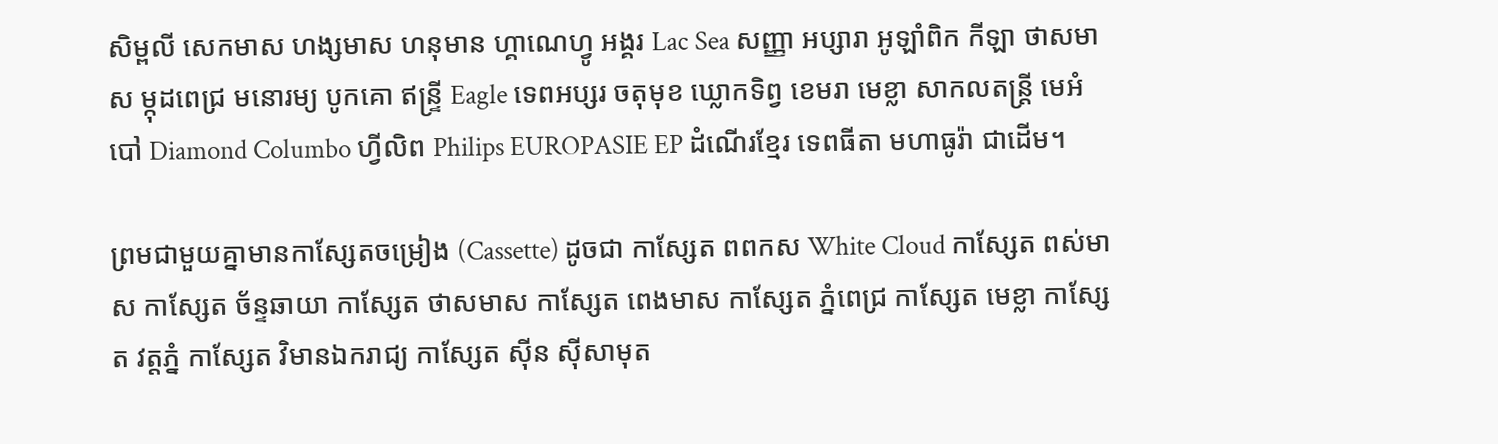សិម្ពលី សេកមាស ហង្សមាស ហនុមាន ហ្គាណេហ្វូ អង្គរ Lac Sea សញ្ញា អប្សារា អូឡាំពិក កីឡា ថាសមាស ម្កុដពេជ្រ មនោរម្យ បូកគោ ឥន្ទ្រី Eagle ទេពអប្សរ ចតុមុខ ឃ្លោកទិព្វ ខេមរា មេខ្លា សាកលតន្ត្រី មេអំបៅ Diamond Columbo ហ្វីលិព Philips EUROPASIE EP ដំណើរខ្មែរ ទេពធីតា មហាធូរ៉ា ជាដើម។

ព្រមជាមួយគ្នាមានកាសែ្សតចម្រៀង (Cassette) ដូចជា កាស្សែត ពពកស White Cloud កាស្សែត ពស់មាស កាស្សែត ច័ន្ទឆាយា កាស្សែត ថាសមាស កាស្សែត ពេងមាស កាស្សែត ភ្នំពេជ្រ កាស្សែត មេខ្លា កាស្សែត វត្តភ្នំ កាស្សែត វិមានឯករាជ្យ កាស្សែត ស៊ីន ស៊ីសាមុត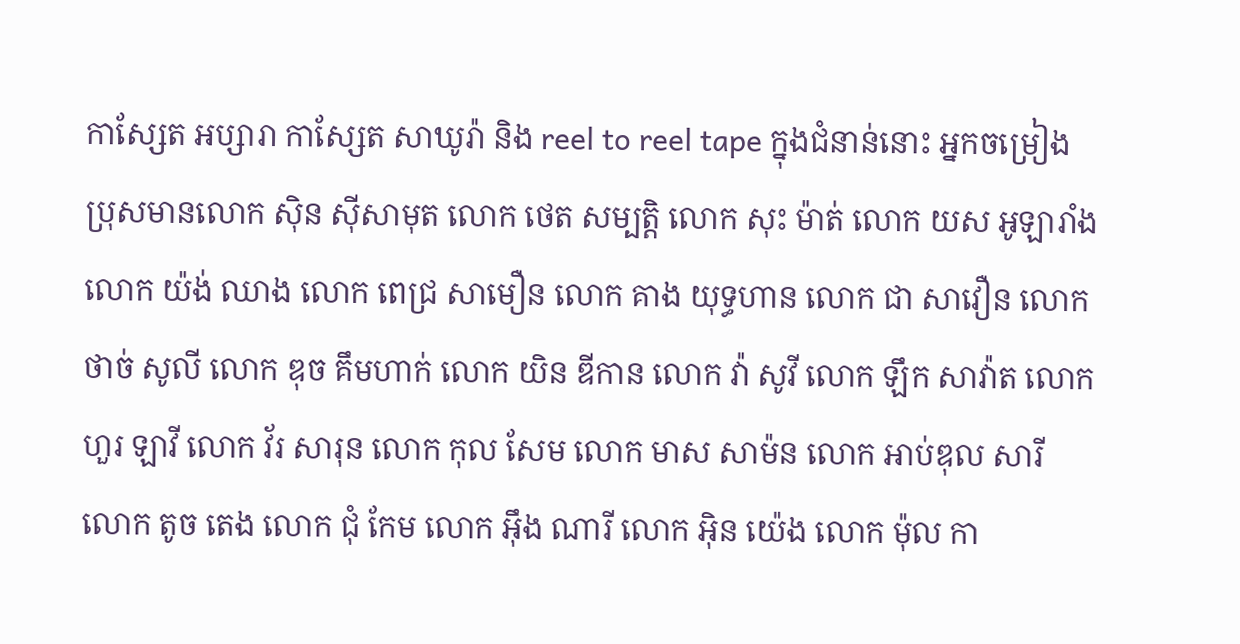កាស្សែត អប្សារា កាស្សែត សាឃូរ៉ា និង reel to reel tape ក្នុងជំនាន់នោះ អ្នកចម្រៀង ប្រុសមានលោក ស៊ិន ស៊ីសាមុត លោក ថេត សម្បត្តិ លោក សុះ ម៉ាត់ លោក យស អូឡារាំង លោក យ៉ង់ ឈាង លោក ពេជ្រ សាមឿន លោក គាង យុទ្ធហាន លោក ជា សាវឿន លោក ថាច់ សូលី លោក ឌុច គឹមហាក់ លោក យិន ឌីកាន លោក វ៉ា សូវី លោក ឡឹក សាវ៉ាត លោក ហួរ ឡាវី លោក វ័រ សារុន លោក កុល សែម លោក មាស សាម៉ន លោក អាប់ឌុល សារី លោក តូច តេង លោក ជុំ កែម លោក អ៊ឹង ណារី លោក អ៊ិន យ៉េង លោក ម៉ុល កា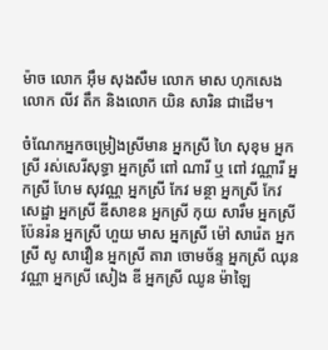ម៉ាច លោក អ៊ឹម សុងសឺម លោក មាស ហុកសេង លោក លីវ តឹក និងលោក យិន សារិន ជាដើម។

ចំណែកអ្នកចម្រៀងស្រីមាន អ្នកស្រី ហៃ សុខុម អ្នកស្រី រស់សេរីសុទ្ធា អ្នកស្រី ពៅ ណារី ឬ ពៅ វណ្ណារី អ្នកស្រី ហែម សុវណ្ណ អ្នកស្រី កែវ មន្ថា អ្នកស្រី កែវ សេដ្ឋា អ្នកស្រី ឌីសាខន អ្នកស្រី កុយ សារឹម អ្នកស្រី ប៉ែនរ៉ន អ្នកស្រី ហួយ មាស អ្នកស្រី ម៉ៅ សារ៉េត អ្នកស្រី សូ សាវឿន អ្នកស្រី តារា ចោមច័ន្ទ អ្នកស្រី ឈុន វណ្ណា អ្នកស្រី សៀង ឌី អ្នកស្រី ឈូន ម៉ាឡៃ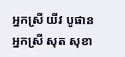អ្នកស្រី យីវ បូផាន អ្នកស្រី សុត សុខា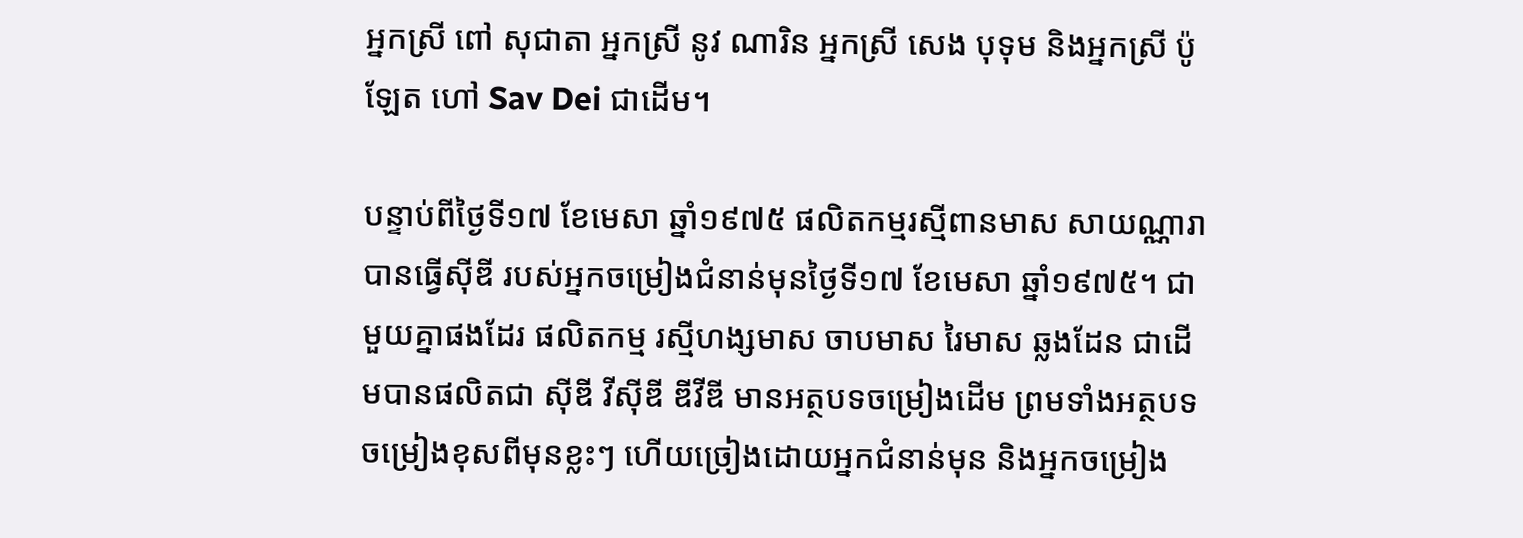អ្នកស្រី ពៅ សុជាតា អ្នកស្រី នូវ ណារិន អ្នកស្រី សេង បុទុម និងអ្នកស្រី ប៉ូឡែត ហៅ Sav Dei ជាដើម។

បន្ទាប់ពីថ្ងៃទី១៧ ខែមេសា ឆ្នាំ១៩៧៥ ផលិតកម្មរស្មីពានមាស សាយណ្ណារា បានធ្វើស៊ីឌី របស់អ្នកចម្រៀងជំនាន់មុនថ្ងៃទី១៧ ខែមេសា ឆ្នាំ១៩៧៥។ ជាមួយគ្នាផងដែរ ផលិតកម្ម រស្មីហង្សមាស ចាបមាស រៃមាស ឆ្លងដែន ជាដើមបានផលិតជា ស៊ីឌី វីស៊ីឌី ឌីវីឌី មានអត្ថបទចម្រៀងដើម ព្រមទាំងអត្ថបទចម្រៀងខុសពីមុនខ្លះៗ ហើយច្រៀងដោយអ្នកជំនាន់មុន និងអ្នកចម្រៀង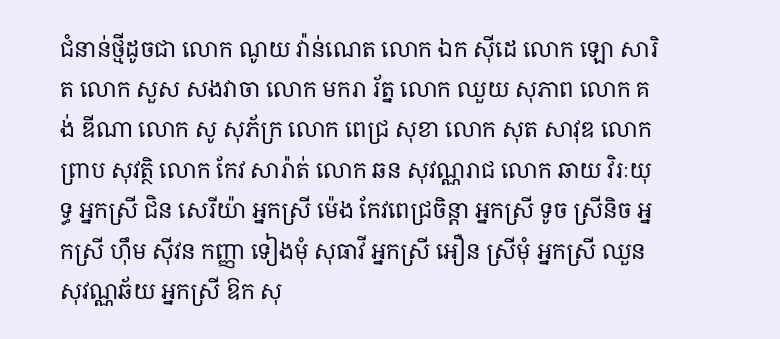ជំនាន់ថ្មីដូចជា លោក ណូយ វ៉ាន់ណេត លោក ឯក ស៊ីដេ លោក ឡោ សារិត លោក សួស សងវាចា លោក មករា រ័ត្ន លោក ឈួយ សុភាព លោក គង់ ឌីណា លោក សូ សុភ័ក្រ លោក ពេជ្រ សុខា លោក សុត សាវុឌ លោក ព្រាប សុវត្ថិ លោក កែវ សារ៉ាត់ លោក ឆន សុវណ្ណរាជ លោក ឆាយ វិរៈយុទ្ធ អ្នកស្រី ជិន សេរីយ៉ា អ្នកស្រី ម៉េង កែវពេជ្រចិន្តា អ្នកស្រី ទូច ស្រីនិច អ្នកស្រី ហ៊ឹម ស៊ីវន កញ្ញា ទៀងមុំ សុធាវី អ្នកស្រី អឿន ស្រីមុំ អ្នកស្រី ឈួន សុវណ្ណឆ័យ អ្នកស្រី ឱក សុ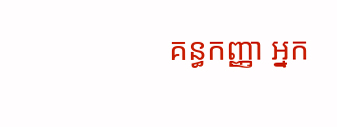គន្ធកញ្ញា អ្នក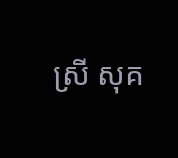ស្រី សុគ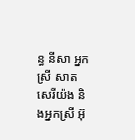ន្ធ នីសា អ្នកស្រី សាត សេរីយ៉ង និងអ្នកស្រី អ៊ុ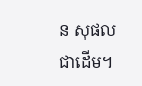ន សុផល ជាដើម។